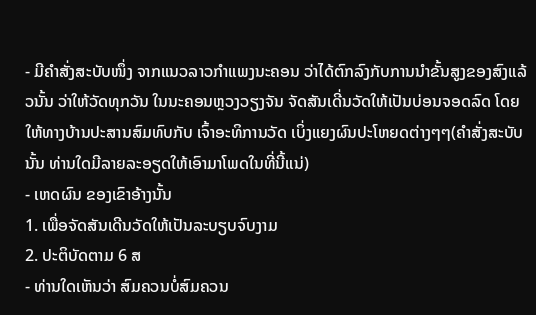- ມີຄຳສັ່ງສະບັບໜຶ່ງ ຈາກແນວລາວກຳແພງນະຄອນ ວ່າໄດ້ຕົກລົງກັບການນຳຂັ້ນສູງຂອງສົງແລ້ວນັ້ນ ວ່າໃຫ້ວັດທຸກວັນ ໃນນະຄອນຫຼວງວຽງຈັນ ຈັດສັນເດີ່ນວັດໃຫ້ເປັນບ່ອນຈອດລົດ ໂດຍໃຫ້ທາງບ້ານປະສານສົມທົບກັບ ເຈົ້າອະທິການວັດ ເບິ່ງແຍງຜົນປະໂຫຍດຕ່າງໆໆ(ຄຳສັ່ງສະບັບນັ້ນ ທ່ານໃດມີລາຍລະອຽດໃຫ້ເອົາມາໂພດໃນທີ່ນີ້ແນ່)
- ເຫດຜົນ ຂອງເຂົາອ້າງນັ້ນ
1. ເພື່ອຈັດສັນເດີນວັດໃຫ້ເປັນລະບຽບຈົບງາມ
2. ປະຕິບັດຕາມ 6 ສ
- ທ່ານໃດເຫັນວ່າ ສົມຄວນບໍ່ສົມຄວນ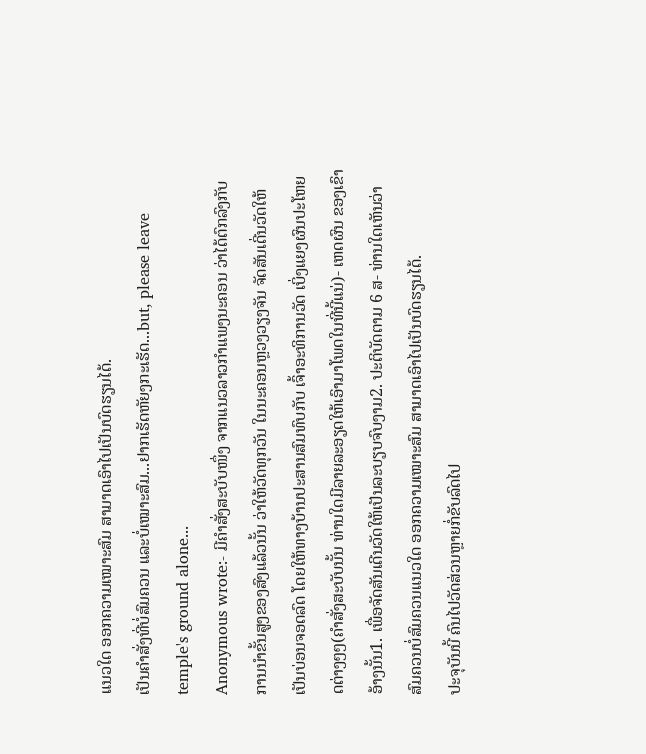ແນວໃດ ອອກຄວາມເໝາະສົມ ສາມາດເອົາໄປເປັນບົດຮຽນໄດ້.
ເປັນຄຳສັ່ງທີ່ບໍ່ສົມຄວນ ແລະບໍ່ເໝາະສົມ...ຢາກເຮັດຫັຍງກະເຮັດ...but, please leave temple's ground alone...
Anonymous wrote:- ມີຄຳສັ່ງສະບັບໜຶ່ງ ຈາກແນວລາວກຳແພງນະຄອນ ວ່າໄດ້ຕົກລົງກັບການນຳຂັ້ນສູງຂອງສົງແລ້ວນັ້ນ ວ່າໃຫ້ວັດທຸກວັນ ໃນນະຄອນຫຼວງວຽງຈັນ ຈັດສັນເດີ່ນວັດໃຫ້ເປັນບ່ອນຈອດລົດ ໂດຍໃຫ້ທາງບ້ານປະສານສົມທົບກັບ ເຈົ້າອະທິການວັດ ເບິ່ງແຍງຜົນປະໂຫຍດຕ່າງໆໆ(ຄຳສັ່ງສະບັບນັ້ນ ທ່ານໃດມີລາຍລະອຽດໃຫ້ເອົາມາໂພດໃນທີ່ນີ້ແນ່)- ເຫດຜົນ ຂອງເຂົາອ້າງນັ້ນ1. ເພື່ອຈັດສັນເດີນວັດໃຫ້ເປັນລະບຽບຈົບງາມ2. ປະຕິບັດຕາມ 6 ສ- ທ່ານໃດເຫັນວ່າ ສົມຄວນບໍ່ສົມຄວນແນວໃດ ອອກຄວາມເໝາະສົມ ສາມາດເອົາໄປເປັນບົດຮຽນໄດ້.
ປະຈຸບັນນີ້ ຄົນໄປວັດສ່ວນຫຼາຍກໍ່ຂັບລົດໄປ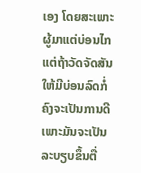ເອງ ໂດຍສະເພາະຜູ້ມາແຕ່ບ່ອນໄກ
ແຕ່ຖ້າວັດຈັດສັນໃຫ້ມີບ່ອນລົດກໍ່ຄົງຈະເປັນການດີ ເພາະມັນຈະເປັນລະບຽບຂຶ້ນຕື່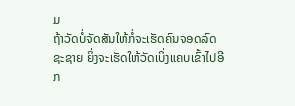ມ
ຖ້າວັດບໍ່ຈັດສັນໃຫ້ກໍ່ຈະເຮັດຄົນຈອດລົດຊະຊາຍ ຍິ່ງຈະເຮັດໃຫ້ວັດເບິ່ງແຄບເຂົ້າໄປອີກ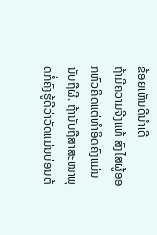ຂ້ອຍເຫັນດີນຳເດີ
ຖ້າມີຄວາມຈີງແທ້ ສົງໄສຜູ້ອອກຫົວຄິດແຕ່ທຳອິດຄົງແມ່ນນັບຖືຜີ. ຖ້ານັບຖືສາສະໜາພຸດກໍ່ຄົງຮູ້ດີວ່າວັດແມ່ນບ່ອນຕ້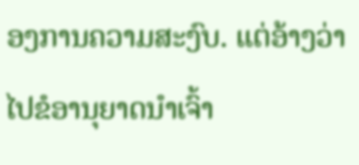ອງການຄວາມສະງົບ. ແຕ່ອ້າງວ່າໄປຂໍອານຸຍາດນຳເຈົ້າ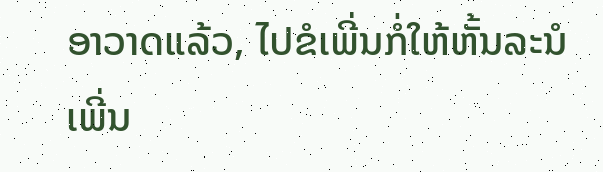ອາວາດແລ້ວ, ໄປຂໍເພີ່ນກໍ່ໃຫ້ຫັ້ນລະນໍ ເພີ່ນ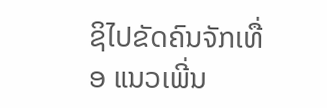ຊິໄປຂັດຄົນຈັກເທື່ອ ແນວເພີ່ນ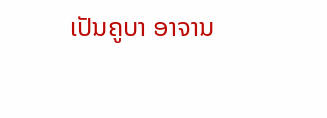ເປັນຄູບາ ອາຈານ